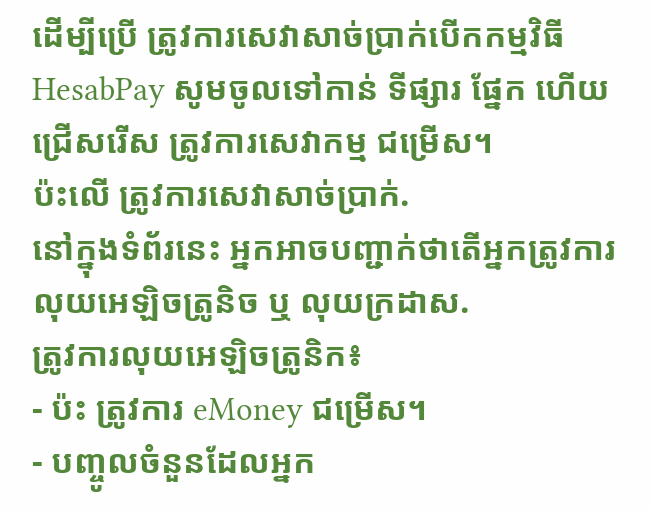ដើម្បីប្រើ ត្រូវការសេវាសាច់ប្រាក់បើកកម្មវិធី HesabPay សូមចូលទៅកាន់ ទីផ្សារ ផ្នែក ហើយជ្រើសរើស ត្រូវការសេវាកម្ម ជម្រើស។
ប៉ះលើ ត្រូវការសេវាសាច់ប្រាក់.
នៅក្នុងទំព័រនេះ អ្នកអាចបញ្ជាក់ថាតើអ្នកត្រូវការ លុយអេឡិចត្រូនិច ឬ លុយក្រដាស.
ត្រូវការលុយអេឡិចត្រូនិក៖
- ប៉ះ ត្រូវការ eMoney ជម្រើស។
- បញ្ចូលចំនួនដែលអ្នក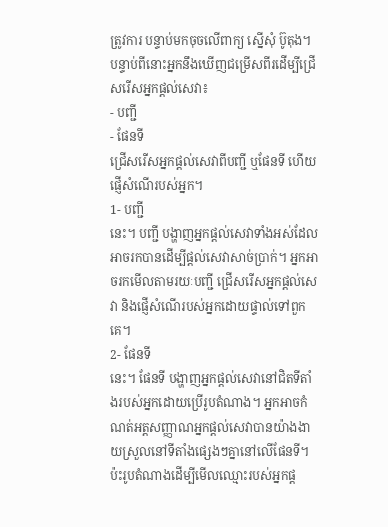ត្រូវការ បន្ទាប់មកចុចលើពាក្យ ស្នើសុំ ប៊ូតុង។
បន្ទាប់ពីនោះអ្នកនឹងឃើញជម្រើសពីរដើម្បីជ្រើសរើសអ្នកផ្តល់សេវា៖
- បញ្ជី
- ផែនទី
ជ្រើសរើសអ្នកផ្តល់សេវាពីបញ្ជី ឬផែនទី ហើយផ្ញើសំណើរបស់អ្នក។
1- បញ្ជី
នេះ។ បញ្ជី បង្ហាញអ្នកផ្តល់សេវាទាំងអស់ដែលអាចរកបានដើម្បីផ្តល់សេវាសាច់ប្រាក់។ អ្នកអាចរកមើលតាមរយៈបញ្ជី ជ្រើសរើសអ្នកផ្តល់សេវា និងផ្ញើសំណើរបស់អ្នកដោយផ្ទាល់ទៅពួកគេ។
2- ផែនទី
នេះ។ ផែនទី បង្ហាញអ្នកផ្តល់សេវានៅជិតទីតាំងរបស់អ្នកដោយប្រើរូបតំណាង។ អ្នកអាចកំណត់អត្តសញ្ញាណអ្នកផ្តល់សេវាបានយ៉ាងងាយស្រួលនៅទីតាំងផ្សេងៗគ្នានៅលើផែនទី។
ប៉ះរូបតំណាងដើម្បីមើលឈ្មោះរបស់អ្នកផ្ត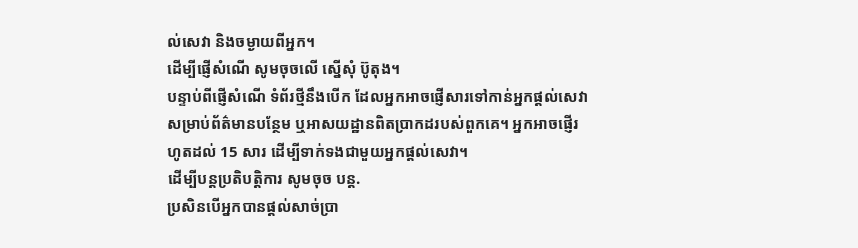ល់សេវា និងចម្ងាយពីអ្នក។
ដើម្បីផ្ញើសំណើ សូមចុចលើ ស្នើសុំ ប៊ូតុង។
បន្ទាប់ពីផ្ញើសំណើ ទំព័រថ្មីនឹងបើក ដែលអ្នកអាចផ្ញើសារទៅកាន់អ្នកផ្តល់សេវាសម្រាប់ព័ត៌មានបន្ថែម ឬអាសយដ្ឋានពិតប្រាកដរបស់ពួកគេ។ អ្នកអាចផ្ញើរហូតដល់ 15 សារ ដើម្បីទាក់ទងជាមួយអ្នកផ្តល់សេវា។
ដើម្បីបន្តប្រតិបត្តិការ សូមចុច បន្ត.
ប្រសិនបើអ្នកបានផ្តល់សាច់ប្រា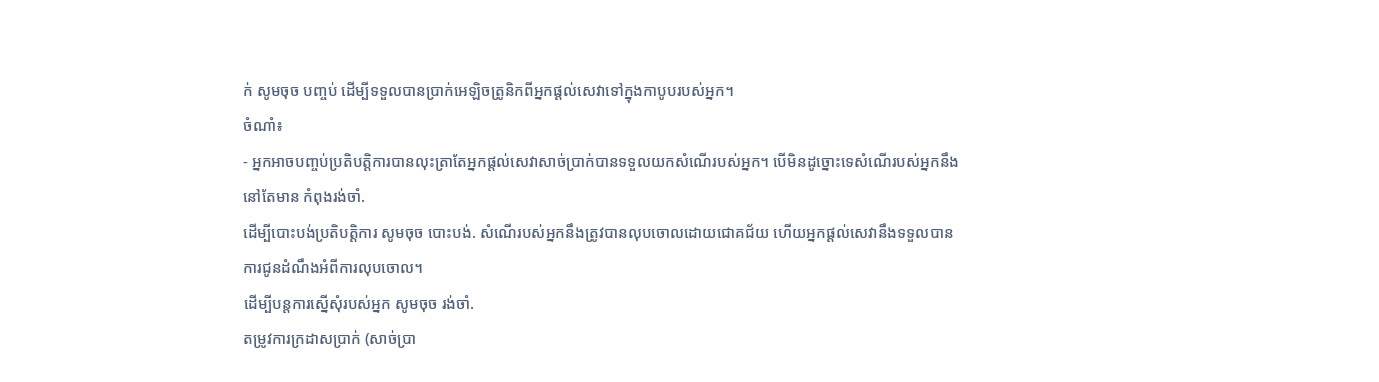ក់ សូមចុច បញ្ចប់ ដើម្បីទទួលបានប្រាក់អេឡិចត្រូនិកពីអ្នកផ្តល់សេវាទៅក្នុងកាបូបរបស់អ្នក។
ចំណាំ៖
- អ្នកអាចបញ្ចប់ប្រតិបត្តិការបានលុះត្រាតែអ្នកផ្តល់សេវាសាច់ប្រាក់បានទទួលយកសំណើរបស់អ្នក។ បើមិនដូច្នោះទេសំណើរបស់អ្នកនឹងនៅតែមាន កំពុងរង់ចាំ.
ដើម្បីបោះបង់ប្រតិបត្តិការ សូមចុច បោះបង់. សំណើរបស់អ្នកនឹងត្រូវបានលុបចោលដោយជោគជ័យ ហើយអ្នកផ្តល់សេវានឹងទទួលបានការជូនដំណឹងអំពីការលុបចោល។
ដើម្បីបន្តការស្នើសុំរបស់អ្នក សូមចុច រង់ចាំ.
តម្រូវការក្រដាសប្រាក់ (សាច់ប្រា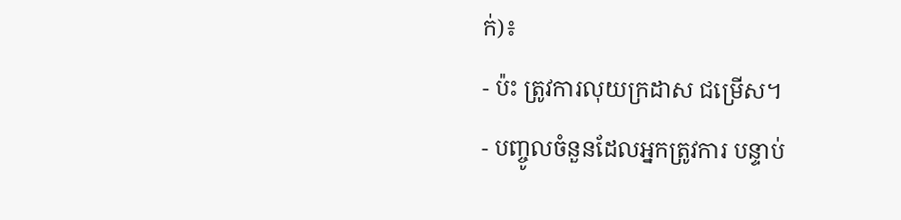ក់)៖
- ប៉ះ ត្រូវការលុយក្រដាស ជម្រើស។
- បញ្ចូលចំនួនដែលអ្នកត្រូវការ បន្ទាប់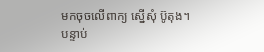មកចុចលើពាក្យ ស្នើសុំ ប៊ូតុង។
បន្ទាប់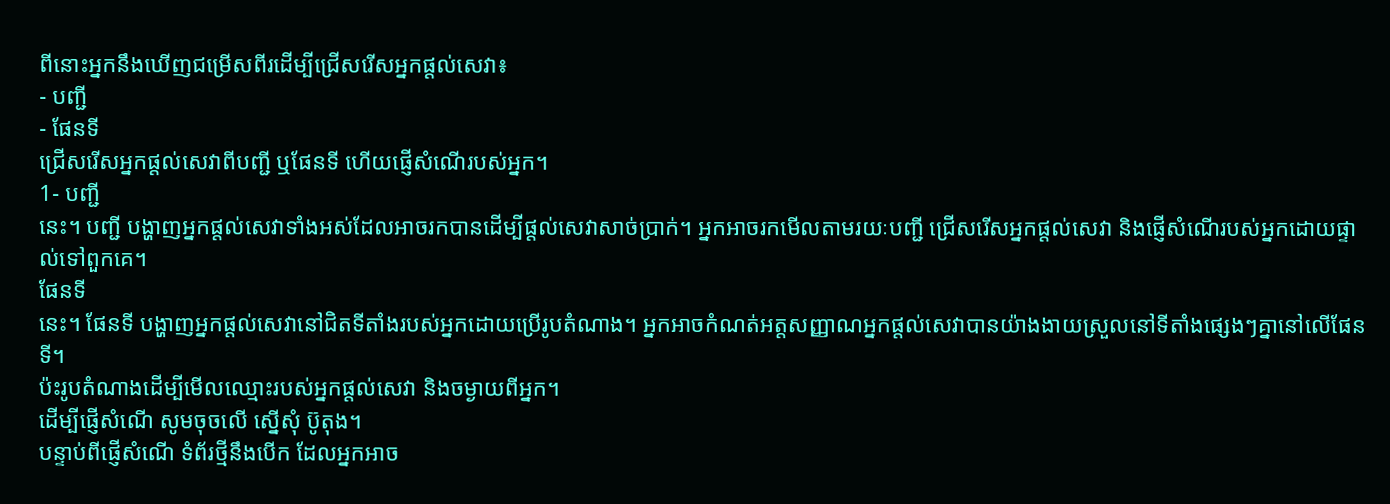ពីនោះអ្នកនឹងឃើញជម្រើសពីរដើម្បីជ្រើសរើសអ្នកផ្តល់សេវា៖
- បញ្ជី
- ផែនទី
ជ្រើសរើសអ្នកផ្តល់សេវាពីបញ្ជី ឬផែនទី ហើយផ្ញើសំណើរបស់អ្នក។
1- បញ្ជី
នេះ។ បញ្ជី បង្ហាញអ្នកផ្តល់សេវាទាំងអស់ដែលអាចរកបានដើម្បីផ្តល់សេវាសាច់ប្រាក់។ អ្នកអាចរកមើលតាមរយៈបញ្ជី ជ្រើសរើសអ្នកផ្តល់សេវា និងផ្ញើសំណើរបស់អ្នកដោយផ្ទាល់ទៅពួកគេ។
ផែនទី
នេះ។ ផែនទី បង្ហាញអ្នកផ្តល់សេវានៅជិតទីតាំងរបស់អ្នកដោយប្រើរូបតំណាង។ អ្នកអាចកំណត់អត្តសញ្ញាណអ្នកផ្តល់សេវាបានយ៉ាងងាយស្រួលនៅទីតាំងផ្សេងៗគ្នានៅលើផែនទី។
ប៉ះរូបតំណាងដើម្បីមើលឈ្មោះរបស់អ្នកផ្តល់សេវា និងចម្ងាយពីអ្នក។
ដើម្បីផ្ញើសំណើ សូមចុចលើ ស្នើសុំ ប៊ូតុង។
បន្ទាប់ពីផ្ញើសំណើ ទំព័រថ្មីនឹងបើក ដែលអ្នកអាច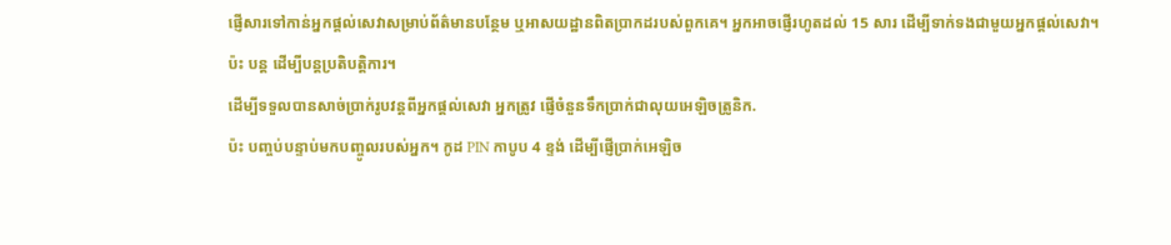ផ្ញើសារទៅកាន់អ្នកផ្តល់សេវាសម្រាប់ព័ត៌មានបន្ថែម ឬអាសយដ្ឋានពិតប្រាកដរបស់ពួកគេ។ អ្នកអាចផ្ញើរហូតដល់ 15 សារ ដើម្បីទាក់ទងជាមួយអ្នកផ្តល់សេវា។
ប៉ះ បន្ត ដើម្បីបន្តប្រតិបត្តិការ។
ដើម្បីទទួលបានសាច់ប្រាក់រូបវន្តពីអ្នកផ្តល់សេវា អ្នកត្រូវ ផ្ញើចំនួនទឹកប្រាក់ជាលុយអេឡិចត្រូនិក.
ប៉ះ បញ្ចប់បន្ទាប់មកបញ្ចូលរបស់អ្នក។ កូដ PIN កាបូប 4 ខ្ទង់ ដើម្បីផ្ញើប្រាក់អេឡិច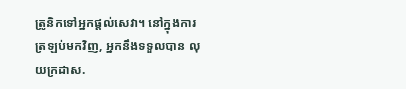ត្រូនិកទៅអ្នកផ្តល់សេវា។ នៅក្នុងការត្រឡប់មកវិញ, អ្នកនឹងទទួលបាន លុយក្រដាស.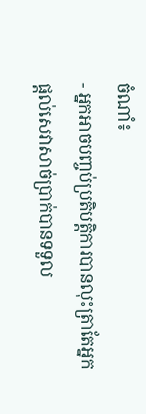ចំណាំ៖
- អ្នកអាចបញ្ចប់ប្រតិបត្តិការបានលុះត្រាតែអ្នកផ្តល់សេវាសាច់ប្រាក់បានទទួល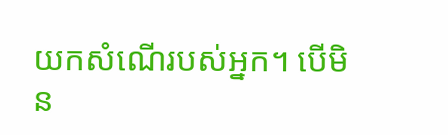យកសំណើរបស់អ្នក។ បើមិន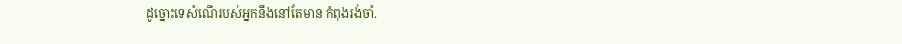ដូច្នោះទេសំណើរបស់អ្នកនឹងនៅតែមាន កំពុងរង់ចាំ.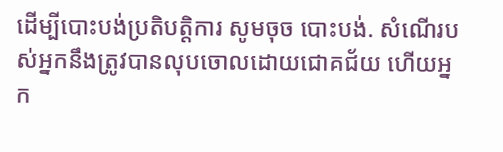ដើម្បីបោះបង់ប្រតិបត្តិការ សូមចុច បោះបង់. សំណើរបស់អ្នកនឹងត្រូវបានលុបចោលដោយជោគជ័យ ហើយអ្នក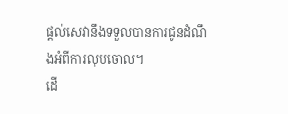ផ្តល់សេវានឹងទទួលបានការជូនដំណឹងអំពីការលុបចោល។
ដើ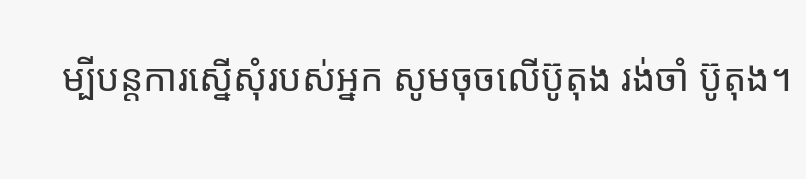ម្បីបន្តការស្នើសុំរបស់អ្នក សូមចុចលើប៊ូតុង រង់ចាំ ប៊ូតុង។